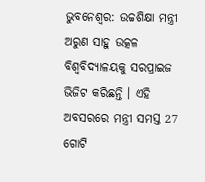ଭୁବନେଶ୍ବର: ଉଚ୍ଚଶିକ୍ଷା ମନ୍ତ୍ରୀ ଅରୁଣ ସାହୁ ଉତ୍କଳ ବିଶ୍ଵବିଦ୍ୟାଳୟକୁ ସରପ୍ରାଇଜ ଭିଜିଟ କରିଛନ୍ତି । ଏହି ଅବସରରେ ମନ୍ତ୍ରୀ ସମସ୍ତ 27 ଗୋଟି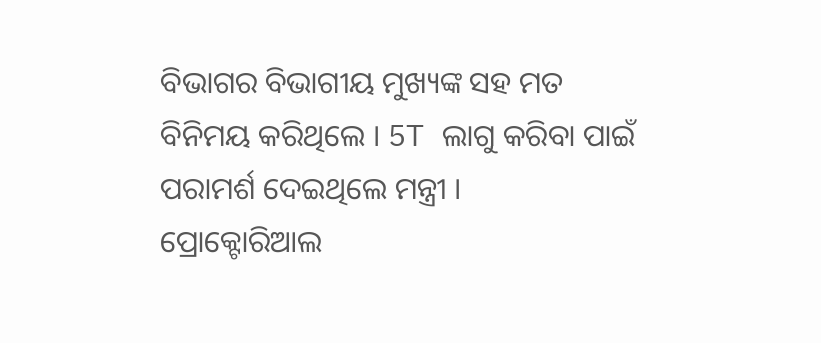ବିଭାଗର ବିଭାଗୀୟ ମୁଖ୍ୟଙ୍କ ସହ ମତ ବିନିମୟ କରିଥିଲେ । 5T ଲାଗୁ କରିବା ପାଇଁ ପରାମର୍ଶ ଦେଇଥିଲେ ମନ୍ତ୍ରୀ ।
ପ୍ରୋକ୍ଟୋରିଆଲ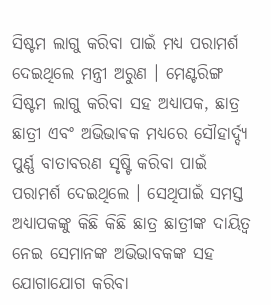ସିଷ୍ଟମ ଲାଗୁ କରିବା ପାଇଁ ମଧ୍ୟ ପରାମର୍ଶ ଦେଇଥିଲେ ମନ୍ତ୍ରୀ ଅରୁଣ । ମେଣ୍ଟରିଙ୍ଗ ସିଷ୍ଟମ ଲାଗୁ କରିବା ସହ ଅଧ୍ୟାପକ, ଛାତ୍ର ଛାତ୍ରୀ ଏବଂ ଅଭିଭାଵକ ମଧ୍ୟରେ ସୌହାର୍ଦ୍ଦ୍ୟ ପୁର୍ଣ୍ଣ ବାତାବରଣ ସୃଷ୍ଟି କରିବା ପାଇଁ ପରାମର୍ଶ ଦେଇଥିଲେ । ସେଥିପାଇଁ ସମସ୍ତ ଅଧ୍ୟାପକଙ୍କୁ କିଛି କିଛି ଛାତ୍ର ଛାତ୍ରୀଙ୍କ ଦାୟିତ୍ବ ନେଇ ସେମାନଙ୍କ ଅଭିଭାବକଙ୍କ ସହ ଯୋଗାଯୋଗ କରିବା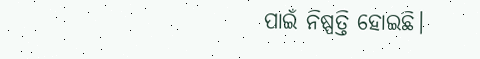ପାଇଁ ନିଷ୍ପତ୍ତି ହୋଇଛି।